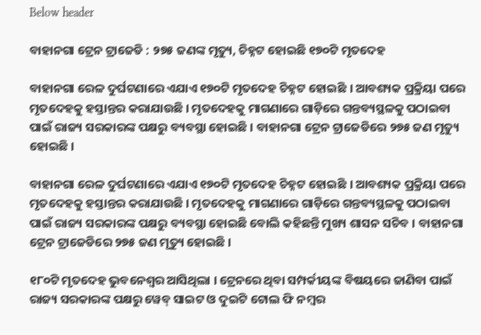Below header

ବାହାନଗା ଟ୍ରେନ ଟ୍ରାଜେଡି : ୨୭୫ ଜଣଙ୍କ ମୃତ୍ୟୁ, ଚିହ୍ନଟ ହୋଇଛି ୧୭୦ଟି ମୃତଦେହ

ବାହାନଗା ରେଳ ଦୁର୍ଘଟଣାରେ ଏଯାଏ ୧୭୦ଟି ମୃତଦେହ ଚିହ୍ନଟ ହୋଇଛି । ଆବଶ୍ୟକ ପ୍ରକ୍ରିୟା ପରେ ମୃତଦେହକୁ ହସ୍ତାନ୍ତର କରାଯାଉଛି । ମୃତଦେହକୁ ମାଗଣାରେ ଗାଡ଼ିରେ ଗନ୍ତବ୍ୟସ୍ଥଳକୁ ପଠାଇବା ପାଇଁ ରାଜ୍ୟ ସରକାରଙ୍କ ପକ୍ଷରୁ ବ୍ୟବସ୍ଥା ହୋଇଛି । ବାହାନଗା ଟ୍ରେନ ଟ୍ରାଜେଡିରେ ୨୭୫ ଜଣ ମୃତ୍ୟୁ ହୋଇଛି ।

ବାହାନଗା ରେଳ ଦୁର୍ଘଟଣାରେ ଏଯାଏ ୧୭୦ଟି ମୃତଦେହ ଚିହ୍ନଟ ହୋଇଛି । ଆବଶ୍ୟକ ପ୍ରକ୍ରିୟା ପରେ ମୃତଦେହକୁ ହସ୍ତାନ୍ତର କରାଯାଉଛି । ମୃତଦେହକୁ ମାଗଣାରେ ଗାଡ଼ିରେ ଗନ୍ତବ୍ୟସ୍ଥଳକୁ ପଠାଇବା ପାଇଁ ରାଜ୍ୟ ସରକାରଙ୍କ ପକ୍ଷରୁ ବ୍ୟବସ୍ଥା ହୋଇଛି ବୋଲି କହିଛନ୍ତି ମୁଖ୍ୟ ଶାସନ ସଚିବ । ବାହାନଗା ଟ୍ରେନ ଟ୍ରାଜେଡିରେ ୨୭୫ ଜଣ ମୃତ୍ୟୁ ହୋଇଛି ।

୧୮୦ଟି ମୃତଦେହ ଭୁବନେଶ୍ୱର ଆସିଥିଲା । ଟ୍ରେନରେ ଥିବା ସମ୍ପର୍କୀୟଙ୍କ ବିଷୟରେ ଜାଣିବା ପାଇଁ ରାଜ୍ୟ ସରକାରଙ୍କ ପକ୍ଷରୁ ୱେବ୍‌ ସାଇଟ ଓ ଦୁଇଟି ଟୋଲ ଫି ନମ୍ବର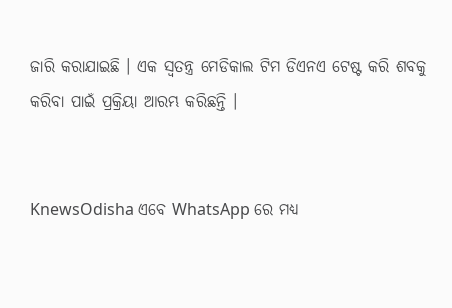ଜାରି କରାଯାଇଛି । ଏକ ସ୍ୱତନ୍ତ୍ର ମେଡିକାଲ ଟିମ ଡିଏନଏ ଟେଷ୍ଟ କରି ଶବକୁ କରିବା ପାଇଁ ପ୍ରକ୍ରିୟା ଆରମ୍ଭ କରିଛନ୍ତି ।


KnewsOdisha ଏବେ WhatsApp ରେ ମଧ୍ୟ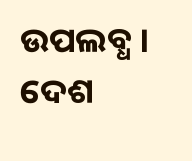ଉପଲବ୍ଧ । ଦେଶ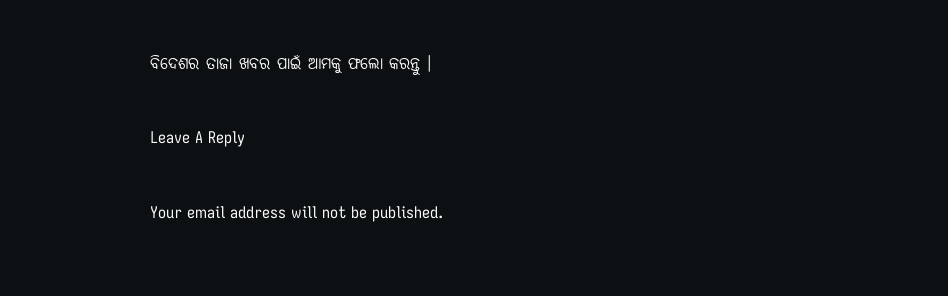ବିଦେଶର ତାଜା ଖବର ପାଇଁ ଆମକୁ ଫଲୋ କରନ୍ତୁ ।

Leave A Reply

Your email address will not be published.